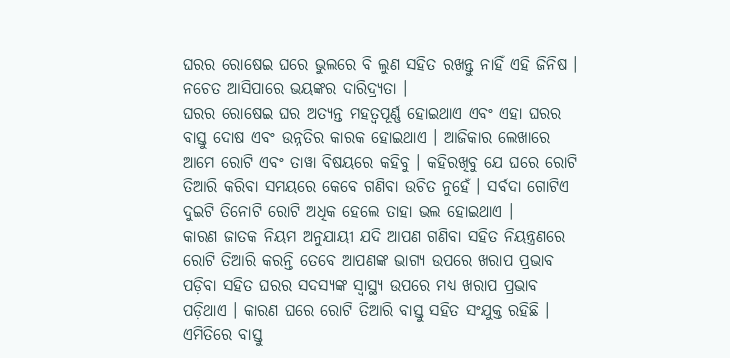ଘରର ରୋଷେଇ ଘରେ ଭୁଲରେ ବି ଲୁଣ ସହିତ ରଖନ୍ତୁ ନାହିଁ ଏହି ଜିନିଷ । ନଚେତ ଆସିପାରେ ଭୟଙ୍କର ଦାରିଦ୍ର୍ୟତା ।
ଘରର ରୋଷେଇ ଘର ଅତ୍ୟନ୍ତ ମହତ୍ୱପୂର୍ଣ୍ଣ ହୋଇଥାଏ ଏବଂ ଏହା ଘରର ବାସ୍ତୁ ଦୋଷ ଏବଂ ଉନ୍ନତିର କାରକ ହୋଇଥାଏ । ଆଜିକାର ଲେଖାରେ ଆମେ ରୋଟି ଏବଂ ତାୱା ବିଷୟରେ କହିବୁ । କହିରଖିବୁ ଯେ ଘରେ ରୋଟି ତିଆରି କରିବା ସମୟରେ କେବେ ଗଣିବା ଉଚିତ ନୁହେଁ । ସର୍ବଦା ଗୋଟିଏ ଦୁଇଟି ତିନୋଟି ରୋଟି ଅଧିକ ହେଲେ ତାହା ଭଲ ହୋଇଥାଏ ।
କାରଣ ଜାତକ ନିୟମ ଅନୁଯାୟୀ ଯଦି ଆପଣ ଗଣିବା ସହିତ ନିୟନ୍ତ୍ରଣରେ ରୋଟି ତିଆରି କରନ୍ତି ତେବେ ଆପଣଙ୍କ ଭାଗ୍ୟ ଉପରେ ଖରାପ ପ୍ରଭାବ ପଡ଼ିବା ସହିତ ଘରର ସଦସ୍ୟଙ୍କ ସ୍ୱାସ୍ଥ୍ୟ ଉପରେ ମଧ୍ୟ ଖରାପ ପ୍ରଭାବ ପଡ଼ିଥାଏ । କାରଣ ଘରେ ରୋଟି ତିଆରି ବାସ୍ତୁ ସହିତ ସଂଯୁକ୍ତ ରହିଛି । ଏମିତିରେ ବାସ୍ତୁ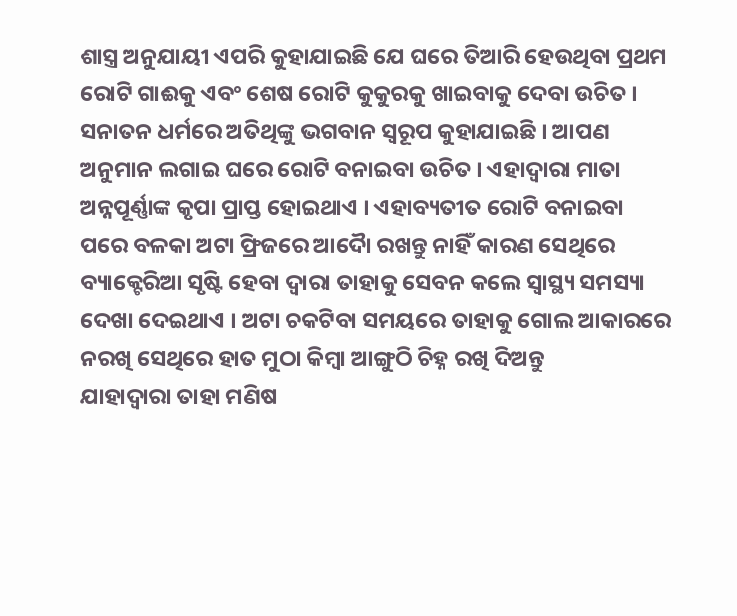ଶାସ୍ତ୍ର ଅନୁଯାୟୀ ଏପରି କୁହାଯାଇଛି ଯେ ଘରେ ତିଆରି ହେଉଥିବା ପ୍ରଥମ ରୋଟି ଗାଈକୁ ଏବଂ ଶେଷ ରୋଟି କୁକୁରକୁ ଖାଇବାକୁ ଦେବା ଉଚିତ ।
ସନାତନ ଧର୍ମରେ ଅତିଥିଙ୍କୁ ଭଗବାନ ସ୍ୱରୂପ କୁହାଯାଇଛି । ଆପଣ ଅନୁମାନ ଲଗାଇ ଘରେ ରୋଟି ବନାଇବା ଉଚିତ । ଏହାଦ୍ବାରା ମାତା ଅନ୍ନପୂର୍ଣ୍ଣାଙ୍କ କୃପା ପ୍ରାପ୍ତ ହୋଇଥାଏ । ଏହାବ୍ୟତୀତ ରୋଟି ବନାଇବା ପରେ ବଳକା ଅଟା ଫ୍ରିଜରେ ଆଦୋୖ ରଖନ୍ତୁ ନାହିଁ କାରଣ ସେଥିରେ ବ୍ୟାକ୍ଟେରିଆ ସୃଷ୍ଟି ହେବା ଦ୍ୱାରା ତାହାକୁ ସେବନ କଲେ ସ୍ୱାସ୍ଥ୍ୟ ସମସ୍ୟା ଦେଖା ଦେଇଥାଏ । ଅଟା ଚକଟିବା ସମୟରେ ତାହାକୁ ଗୋଲ ଆକାରରେ ନରଖି ସେଥିରେ ହାତ ମୁଠା କିମ୍ବା ଆଙ୍ଗୁଠି ଚିହ୍ନ ରଖି ଦିଅନ୍ତୁ
ଯାହାଦ୍ୱାରା ତାହା ମଣିଷ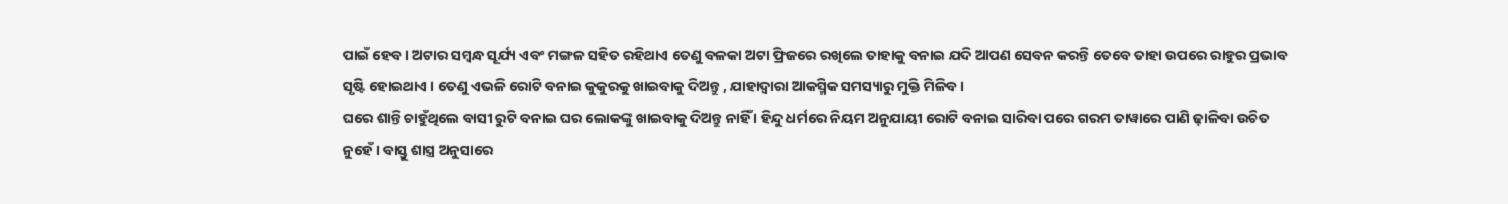ପାଇଁ ହେବ । ଅଟାର ସମ୍ବନ୍ଧ ସୂର୍ଯ୍ୟ ଏବଂ ମଙ୍ଗଳ ସହିତ ରହିଥାଏ ତେଣୁ ବଳକା ଅଟା ଫ୍ରିଜରେ ରଖିଲେ ତାହାକୁ ବନାଇ ଯଦି ଆପଣ ସେବନ କରନ୍ତି ତେବେ ତାହା ଉପରେ ରାହୁର ପ୍ରଭାବ ସୃଷ୍ଟି ହୋଇଥାଏ । ତେଣୁ ଏଭଳି ରୋଟି ବନାଇ କୁକୁରକୁ ଖାଇବାକୁ ଦିଅନ୍ତୁ , ଯାହାଦ୍ୱାରା ଆକସ୍ମିକ ସମସ୍ୟାରୁ ମୁକ୍ତି ମିଳିବ ।
ଘରେ ଶାନ୍ତି ଚାହୁଁଥିଲେ ବାସୀ ରୁଟି ବନାଇ ଘର ଲୋକଙ୍କୁ ଖାଇବାକୁ ଦିଅନ୍ତୁ ନାହିଁ । ହିନ୍ଦୁ ଧର୍ମରେ ନିୟମ ଅନୁଯାୟୀ ରୋଟି ବନାଇ ସାରିବା ପରେ ଗରମ ତାୱାରେ ପାଣି ଢ଼ାଳିବା ଉଚିତ ନୁହେଁ । ବାସ୍ତୁ ଶାସ୍ତ୍ର ଅନୁସାରେ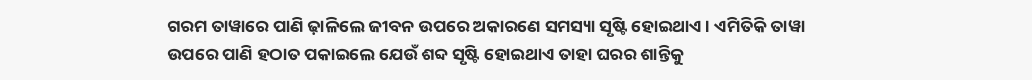ଗରମ ତାୱାରେ ପାଣି ଢ଼ାଳିଲେ ଜୀବନ ଉପରେ ଅକାରଣେ ସମସ୍ୟା ସୃଷ୍ଟି ହୋଇଥାଏ । ଏମିତିକି ତାୱା ଉପରେ ପାଣି ହଠାତ ପକାଇଲେ ଯେଉଁ ଶବ୍ଦ ସୃଷ୍ଟି ହୋଇଥାଏ ତାହା ଘରର ଶାନ୍ତିକୁ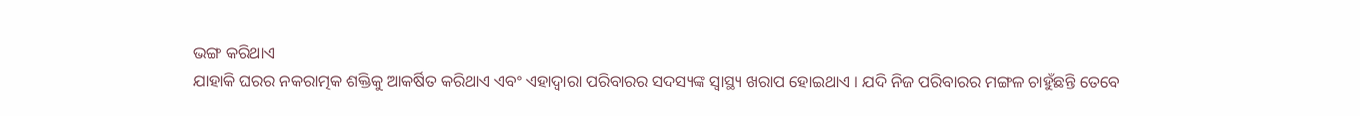ଭଙ୍ଗ କରିଥାଏ
ଯାହାକି ଘରର ନକରାତ୍ମକ ଶକ୍ତିକୁ ଆକର୍ଷିତ କରିଥାଏ ଏବଂ ଏହାଦ୍ବାରା ପରିବାରର ସଦସ୍ୟଙ୍କ ସ୍ୱାସ୍ଥ୍ୟ ଖରାପ ହୋଇଥାଏ । ଯଦି ନିଜ ପରିବାରର ମଙ୍ଗଳ ଚାହୁଁଛନ୍ତି ତେବେ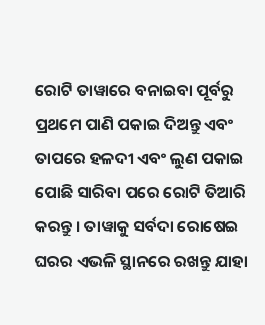ରୋଟି ତାୱାରେ ବନାଇବା ପୂର୍ବରୁ ପ୍ରଥମେ ପାଣି ପକାଇ ଦିଅନ୍ତୁ ଏବଂ ତାପରେ ହଳଦୀ ଏବଂ ଲୁଣ ପକାଇ ପୋଛି ସାରିବା ପରେ ରୋଟି ତିଆରି କରନ୍ତୁ । ତାୱାକୁ ସର୍ବଦା ରୋଷେଇ ଘରର ଏଭଳି ସ୍ଥାନରେ ରଖନ୍ତୁ ଯାହା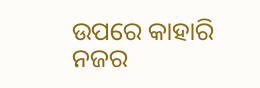ଉପରେ କାହାରି ନଜର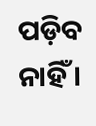ପଡ଼ିବ ନାହିଁ ।